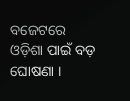ବଜେଟରେ ଓଡ଼ିଶା ପାଇଁ ବଡ଼ ଘୋଷଣା ।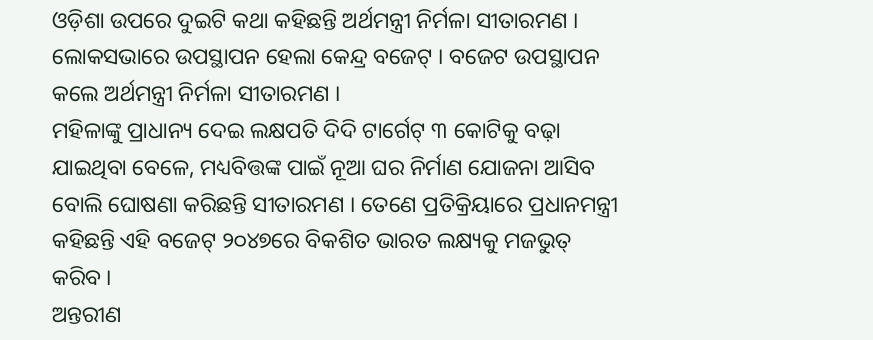ଓଡ଼ିଶା ଉପରେ ଦୁଇଟି କଥା କହିଛନ୍ତି ଅର୍ଥମନ୍ତ୍ରୀ ନିର୍ମଳା ସୀତାରମଣ ।
ଲୋକସଭାରେ ଉପସ୍ଥାପନ ହେଲା କେନ୍ଦ୍ର ବଜେଟ୍ । ବଜେଟ ଉପସ୍ଥାପନ କଲେ ଅର୍ଥମନ୍ତ୍ରୀ ନିର୍ମଳା ସୀତାରମଣ ।
ମହିଳାଙ୍କୁ ପ୍ରାଧାନ୍ୟ ଦେଇ ଲକ୍ଷପତି ଦିଦି ଟାର୍ଗେଟ୍ ୩ କୋଟିକୁ ବଢ଼ା ଯାଇଥିବା ବେଳେ, ମଧ୍ୟବିତ୍ତଙ୍କ ପାଇଁ ନୂଆ ଘର ନିର୍ମାଣ ଯୋଜନା ଆସିବ ବୋଲି ଘୋଷଣା କରିଛନ୍ତି ସୀତାରମଣ । ତେଣେ ପ୍ରତିକ୍ରିୟାରେ ପ୍ରଧାନମନ୍ତ୍ରୀ କହିଛନ୍ତି ଏହି ବଜେଟ୍ ୨୦୪୭ରେ ବିକଶିତ ଭାରତ ଲକ୍ଷ୍ୟକୁ ମଜଭୁତ୍ କରିବ ।
ଅନ୍ତରୀଣ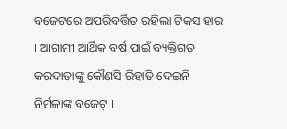ବଜେଟରେ ଅପରିବର୍ତ୍ତିତ ରହିଲା ଟିକସ ହାର । ଆଗାମୀ ଆର୍ଥିକ ବର୍ଷ ପାଇଁ ବ୍ୟକ୍ତିଗତ କରଦାତାଙ୍କୁ କୌଣସି ରିହାତି ଦେଇନି ନିର୍ମଳାଙ୍କ ବଜେଟ୍ ।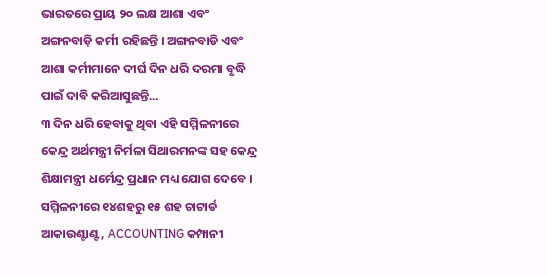ଭାରତରେ ପ୍ରାୟ ୨୦ ଲକ୍ଷ ଆଶା ଏବଂ ଅଙ୍ଗନବାଡ଼ି କର୍ମୀ ରହିଛନ୍ତି । ଅଙ୍ଗନବାଡି ଏବଂ ଆଶା କର୍ମୀମାନେ ଦୀର୍ଘ ଦିନ ଧରି ଦରମା ବୃଦ୍ଧି ପାଇଁ ଦାବି କରିଆସୁଛନ୍ତି...
୩ ଦିନ ଧରି ହେବାକୁ ଥିବା ଏହି ସମ୍ମିଳନୀରେ କେନ୍ଦ୍ର ଅର୍ଥମନ୍ତ୍ରୀ ନିର୍ମଳା ସିଥାରମନଙ୍କ ସହ କେନ୍ଦ୍ର ଶିକ୍ଷାମନ୍ତ୍ରୀ ଧର୍ମେନ୍ଦ୍ର ପ୍ରଧାନ ମଧ୍ୟ ଯୋଗ ଦେବେ । ସମ୍ମିଳନୀରେ ୧୪ଶହରୁ ୧୫ ଶହ ଚାଟାର୍ଡ ଆକାଉଣ୍ଟାଣ୍ଟ, ACCOUNTING କମ୍ପାନୀ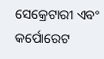ସେକ୍ରେଟାରୀ ଏବଂ କର୍ପୋରେଟ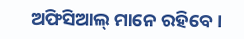ଅଫିସିଆଲ୍ ମାନେ ରହିବେ ।